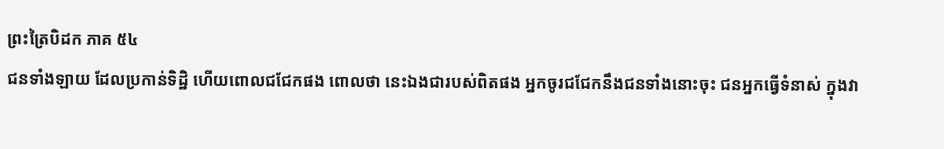ព្រះត្រៃបិដក ភាគ ៥៤
ជនទាំងឡាយ ដែលប្រកាន់ទិដ្ឋិ ហើយពោលជជែកផង ពោលថា នេះឯងជារបស់ពិតផង អ្នកចូរជជែកនឹងជនទាំងនោះចុះ ជនអ្នកធ្វើទំនាស់ ក្នុងវា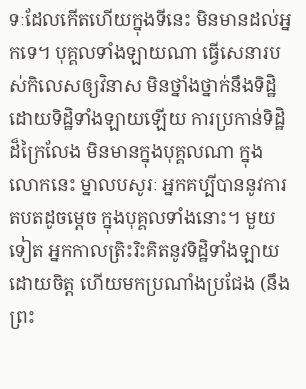ទៈដែលកើតហើយក្នុងទីនេះ មិនមានដល់អ្នកទេ។ បុគ្គលទាំងឡាយណា ធ្វើសេនារបស់កិលេសឲ្យវិនាស មិនថ្នាំងថ្នាក់នឹងទិដ្ឋិ ដោយទិដ្ឋិទាំងឡាយឡើយ ការប្រកាន់ទិដ្ឋិដ៏ក្រៃលែង មិនមានក្នុងបុគ្គលណា ក្នុងលោកនេះ ម្នាលបសូរៈ អ្នកគប្បីបាននូវការតបតដូចម្តេច ក្នុងបុគ្គលទាំងនោះ។ មួយទៀត អ្នកកាលត្រិះរិះគិតនូវទិដ្ឋិទាំងឡាយ ដោយចិត្ត ហើយមកប្រណាំងប្រជែង (នឹងព្រះ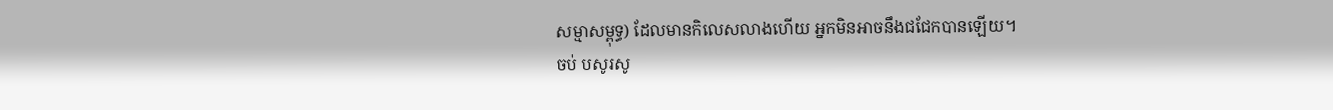សម្មាសម្ពុទ្ធ) ដែលមានកិលេសលាងហើយ អ្នកមិនអាចនឹងជជែកបានឡើយ។
ចប់ បសូរសូ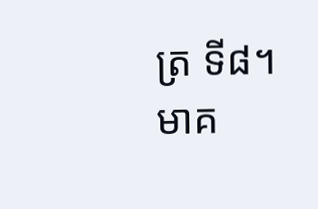ត្រ ទី៨។
មាគ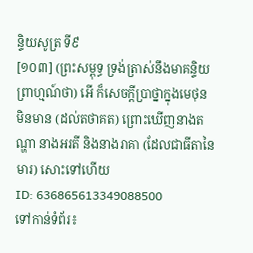ន្ទិយសូត្រ ទី៩
[១០៣] (ព្រះសម្ពុទ្ធ ទ្រង់ត្រាស់នឹងមាគន្ទិយព្រាហ្មណ៍ថា) អើ ក៏សេចក្តីប្រាថ្នាក្នុងមេថុន មិនមាន (ដល់តថាគត) ព្រោះឃើញនាងតណ្ហា នាងអរតី និងនាងរាគា (ដែលជាធីតានៃមារ) សោះទៅហើយ
ID: 636865613349088500
ទៅកាន់ទំព័រ៖